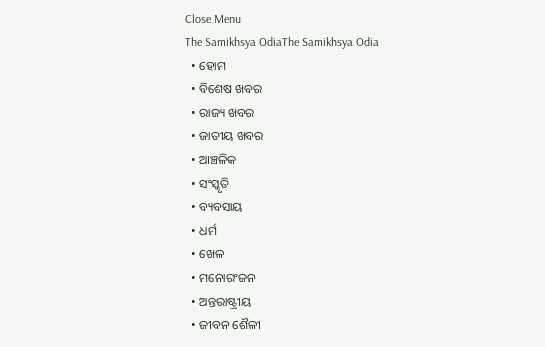Close Menu
The Samikhsya OdiaThe Samikhsya Odia
  • ହୋମ
  • ବିଶେଷ ଖବର
  • ରାଜ୍ୟ ଖବର
  • ଜାତୀୟ ଖବର
  • ଆଞ୍ଚଳିକ
  • ସଂସ୍କୃତି
  • ବ୍ୟବସାୟ
  • ଧର୍ମ
  • ଖେଳ
  • ମନୋରଂଜନ
  • ଅନ୍ତରାଷ୍ଟ୍ରୀୟ
  • ଜୀବନ ଶୈଳୀ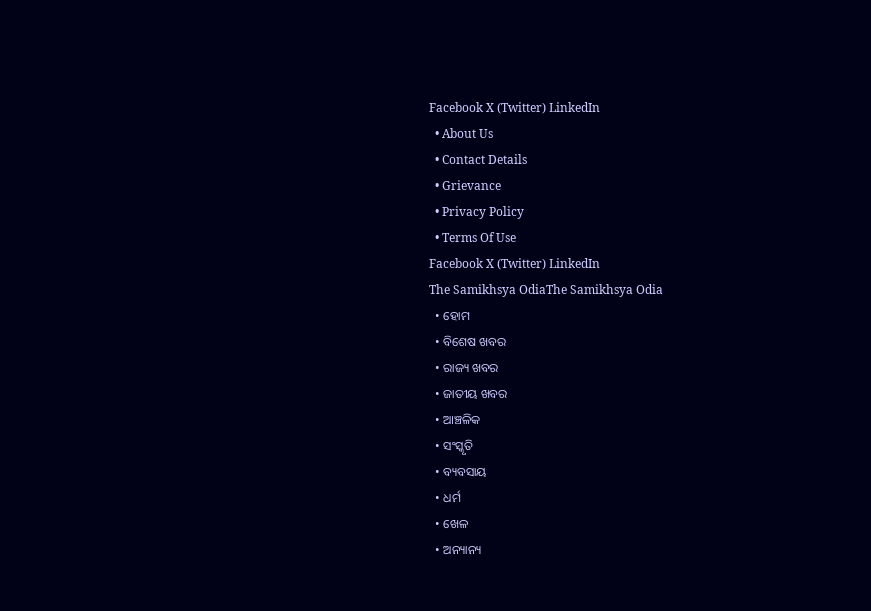Facebook X (Twitter) LinkedIn
  • About Us
  • Contact Details
  • Grievance
  • Privacy Policy
  • Terms Of Use
Facebook X (Twitter) LinkedIn
The Samikhsya OdiaThe Samikhsya Odia
  • ହୋମ
  • ବିଶେଷ ଖବର
  • ରାଜ୍ୟ ଖବର
  • ଜାତୀୟ ଖବର
  • ଆଞ୍ଚଳିକ
  • ସଂସ୍କୃତି
  • ବ୍ୟବସାୟ
  • ଧର୍ମ
  • ଖେଳ
  • ଅନ୍ୟାନ୍ୟ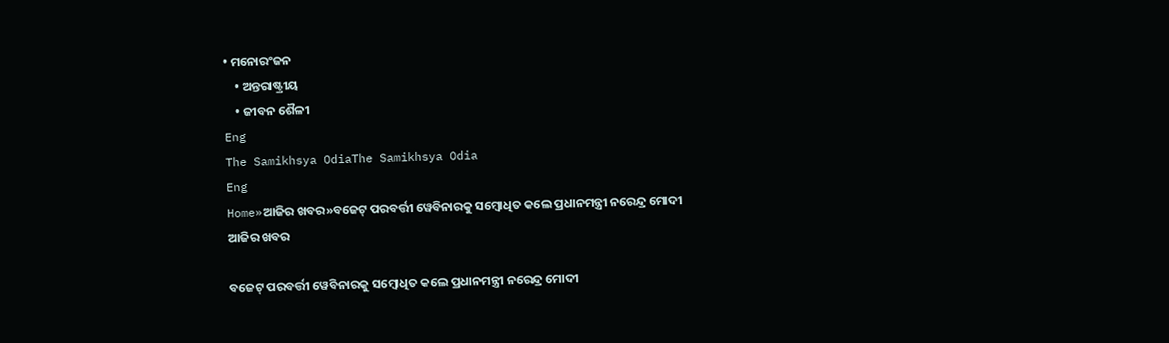• ମନୋରଂଜନ
    • ଅନ୍ତରାଷ୍ଟ୍ରୀୟ
    • ଜୀବନ ଶୈଳୀ
Eng
The Samikhsya OdiaThe Samikhsya Odia
Eng
Home»ଆଜିର ଖବର»ବଜେଟ୍ ପରବର୍ତ୍ତୀ ୱେବିନାରକୁ ସମ୍ବୋଧିତ କଲେ ପ୍ରଧାନମନ୍ତ୍ରୀ ନରେନ୍ଦ୍ର ମୋଦୀ
ଆଜିର ଖବର

ବଜେଟ୍ ପରବର୍ତ୍ତୀ ୱେବିନାରକୁ ସମ୍ବୋଧିତ କଲେ ପ୍ରଧାନମନ୍ତ୍ରୀ ନରେନ୍ଦ୍ର ମୋଦୀ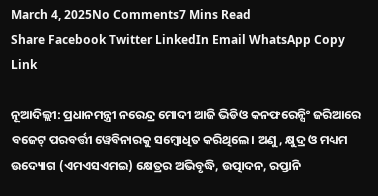March 4, 2025No Comments7 Mins Read
Share Facebook Twitter LinkedIn Email WhatsApp Copy Link

ନୂଆଦିଲ୍ଲୀ: ପ୍ରଧାନମନ୍ତ୍ରୀ ନରେନ୍ଦ୍ର ମୋଦୀ ଆଜି ଭିଡିଓ କନଫରେନ୍ସିଂ ଜରିଆରେ ବଜେଟ୍ ପରବର୍ତ୍ତୀ ୱେବିନାରକୁ ସମ୍ବୋଧିତ କରିଥିଲେ। ଅଣୁ, କ୍ଷୁଦ୍ର ଓ ମଧ୍ୟମ ଉଦ୍ୟୋଗ (ଏମଏସଏମଇ) କ୍ଷେତ୍ରର ଅଭିବୃଦ୍ଧି, ଉତ୍ପାଦନ, ରପ୍ତାନି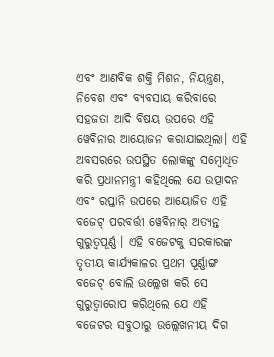ଏବଂ ଆଣବିକ ଶକ୍ତି ମିଶନ, ନିୟନ୍ତ୍ରଣ, ନିବେଶ ଏବଂ ବ୍ୟବସାୟ କରିବାରେ ସହଜତା ଆଦି ବିଷୟ ଉପରେ ଏହି ୱେବିନାର ଆୟୋଜନ କରାଯାଇଥିଲା। ଏହି ଅବସରରେ ଉପସ୍ଥିତ ଲୋକଙ୍କୁ ସମ୍ବୋଧିତ କରି ପ୍ରଧାନମନ୍ତ୍ରୀ କହିଥିଲେ ଯେ ଉତ୍ପାଦନ ଏବଂ ରପ୍ତାନି ଉପରେ ଆୟୋଜିତ ଏହି ବଜେଟ୍ ପରବର୍ତ୍ତୀ ୱେବିନାର୍ ଅତ୍ୟନ୍ତ ଗୁରୁତ୍ୱପୂର୍ଣ୍ଣ । ଏହି ବଜେଟକୁ ସରକାରଙ୍କ ତୃତୀୟ କାର୍ଯ୍ୟକାଳର ପ୍ରଥମ ପୂର୍ଣ୍ଣାଙ୍ଗ ବଜେଟ୍ ବୋଲି ଉଲ୍ଲେଖ କରି ସେ ଗୁରୁତ୍ୱାରୋପ କରିଥିଲେ ଯେ ଏହି ବଜେଟର ସବୁଠାରୁ ଉଲ୍ଲେଖନୀୟ ଦିଗ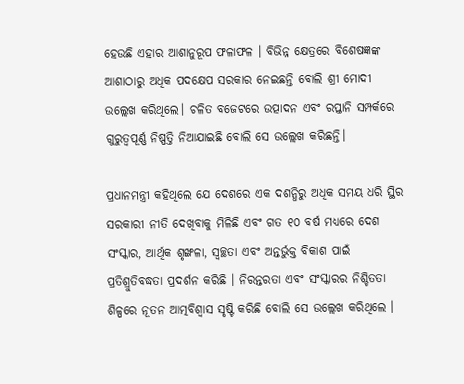ହେଉଛି ଏହାର ଆଶାନୁରୂପ ଫଳାଫଳ । ବିଭିନ୍ନ କ୍ଷେତ୍ରରେ ବିଶେଷଜ୍ଞଙ୍କ ଆଶାଠାରୁ ଅଧିକ ପଦକ୍ଷେପ ସରକାର ନେଇଛନ୍ତି ବୋଲି ଶ୍ରୀ ମୋଦୀ ଉଲ୍ଲେଖ କରିଥିଲେ। ଚଳିତ ବଜେଟରେ ଉତ୍ପାଦନ ଏବଂ ରପ୍ତାନି ସମ୍ପର୍କରେ ଗୁରୁତ୍ୱପୂର୍ଣ୍ଣ ନିଷ୍ପତ୍ତି ନିଆଯାଇଛି ବୋଲି ସେ ଉଲ୍ଲେଖ କରିଛନ୍ତି।

ପ୍ରଧାନମନ୍ତ୍ରୀ କହିଥିଲେ ଯେ ଦେଶରେ ଏକ ଦଶନ୍ଧିରୁ ଅଧିକ ସମୟ ଧରି ସ୍ଥିର ସରକାରୀ ନୀତି ଦେଖିବାକୁ ମିଳିଛି ଏବଂ ଗତ ୧୦ ବର୍ଷ ମଧ୍ୟରେ ଦେଶ ସଂସ୍କାର, ଆର୍ଥିକ ଶୃଙ୍ଖଳା, ସ୍ୱଚ୍ଛତା ଏବଂ ଅନ୍ତର୍ଭୁକ୍ତ ବିକାଶ ପାଇଁ ପ୍ରତିଶ୍ରୁତିବଦ୍ଧତା ପ୍ରଦର୍ଶନ କରିଛି । ନିରନ୍ତରତା ଏବଂ ସଂସ୍କାରର ନିଶ୍ଚିତତା ଶିଳ୍ପରେ ନୂତନ ଆତ୍ମବିଶ୍ୱାସ ସୃଷ୍ଟି କରିଛି ବୋଲି ସେ ଉଲ୍ଲେଖ କରିଥିଲେ ।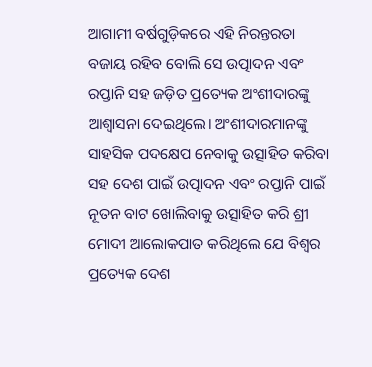ଆଗାମୀ ବର୍ଷଗୁଡ଼ିକରେ ଏହି ନିରନ୍ତରତା ବଜାୟ ରହିବ ବୋଲି ସେ ଉତ୍ପାଦନ ଏବଂ ରପ୍ତାନି ସହ ଜଡ଼ିତ ପ୍ରତ୍ୟେକ ଅଂଶୀଦାରଙ୍କୁ ଆଶ୍ୱାସନା ଦେଇଥିଲେ। ଅଂଶୀଦାରମାନଙ୍କୁ ସାହସିକ ପଦକ୍ଷେପ ନେବାକୁ ଉତ୍ସାହିତ କରିବା ସହ ଦେଶ ପାଇଁ ଉତ୍ପାଦନ ଏବଂ ରପ୍ତାନି ପାଇଁ ନୂତନ ବାଟ ଖୋଲିବାକୁ ଉତ୍ସାହିତ କରି ଶ୍ରୀ ମୋଦୀ ଆଲୋକପାତ କରିଥିଲେ ଯେ ବିଶ୍ୱର ପ୍ରତ୍ୟେକ ଦେଶ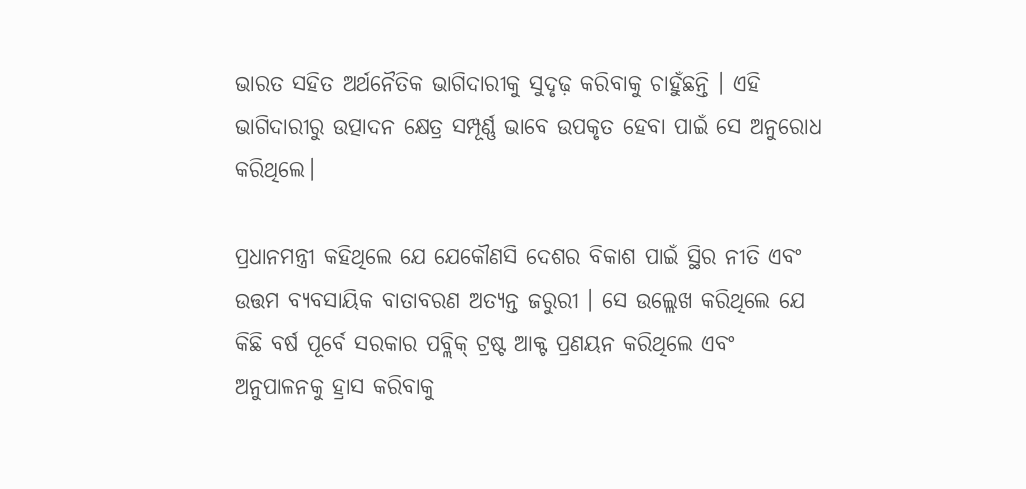ଭାରତ ସହିତ ଅର୍ଥନୈତିକ ଭାଗିଦାରୀକୁ ସୁଦୃଢ଼ କରିବାକୁ ଚାହୁଁଛନ୍ତି । ଏହି ଭାଗିଦାରୀରୁ ଉତ୍ପାଦନ କ୍ଷେତ୍ର ସମ୍ପୂର୍ଣ୍ଣ ଭାବେ ଉପକୃତ ହେବା ପାଇଁ ସେ ଅନୁରୋଧ କରିଥିଲେ।

ପ୍ରଧାନମନ୍ତ୍ରୀ କହିଥିଲେ ଯେ ଯେକୌଣସି ଦେଶର ବିକାଶ ପାଇଁ ସ୍ଥିର ନୀତି ଏବଂ ଉତ୍ତମ ବ୍ୟବସାୟିକ ବାତାବରଣ ଅତ୍ୟନ୍ତ ଜରୁରୀ । ସେ ଉଲ୍ଲେଖ କରିଥିଲେ ଯେ କିଛି ବର୍ଷ ପୂର୍ବେ ସରକାର ପବ୍ଲିକ୍ ଟ୍ରଷ୍ଟ ଆକ୍ଟ ପ୍ରଣୟନ କରିଥିଲେ ଏବଂ ଅନୁପାଳନକୁ ହ୍ରାସ କରିବାକୁ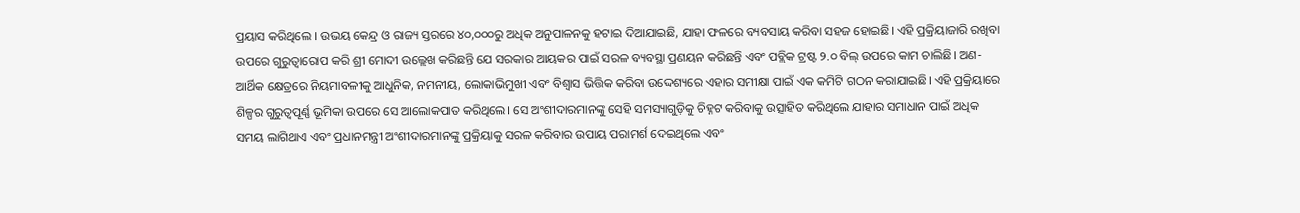ପ୍ରୟାସ କରିଥିଲେ । ଉଭୟ କେନ୍ଦ୍ର ଓ ରାଜ୍ୟ ସ୍ତରରେ ୪୦,୦୦୦ରୁ ଅଧିକ ଅନୁପାଳନକୁ ହଟାଇ ଦିଆଯାଇଛି, ଯାହା ଫଳରେ ବ୍ୟବସାୟ କରିବା ସହଜ ହୋଇଛି। ଏହି ପ୍ରକ୍ରିୟାଜାରି ରଖିବା ଉପରେ ଗୁରୁତ୍ୱାରୋପ କରି ଶ୍ରୀ ମୋଦୀ ଉଲ୍ଲେଖ କରିଛନ୍ତି ଯେ ସରକାର ଆୟକର ପାଇଁ ସରଳ ବ୍ୟବସ୍ଥା ପ୍ରଣୟନ କରିଛନ୍ତି ଏବଂ ପବ୍ଲିକ ଟ୍ରଷ୍ଟ ୨.୦ ବିଲ୍ ଉପରେ କାମ ଚାଲିଛି। ଅଣ-ଆର୍ଥିକ କ୍ଷେତ୍ରରେ ନିୟମାବଳୀକୁ ଆଧୁନିକ, ନମନୀୟ, ଲୋକାଭିମୁଖୀ ଏବଂ ବିଶ୍ୱାସ ଭିତ୍ତିକ କରିବା ଉଦ୍ଦେଶ୍ୟରେ ଏହାର ସମୀକ୍ଷା ପାଇଁ ଏକ କମିଟି ଗଠନ କରାଯାଇଛି। ଏହି ପ୍ରକ୍ରିୟାରେ ଶିଳ୍ପର ଗୁରୁତ୍ୱପୂର୍ଣ୍ଣ ଭୂମିକା ଉପରେ ସେ ଆଲୋକପାତ କରିଥିଲେ। ସେ ଅଂଶୀଦାରମାନଙ୍କୁ ସେହି ସମସ୍ୟାଗୁଡ଼ିକୁ ଚିହ୍ନଟ କରିବାକୁ ଉତ୍ସାହିତ କରିଥିଲେ ଯାହାର ସମାଧାନ ପାଇଁ ଅଧିକ ସମୟ ଲାଗିଥାଏ ଏବଂ ପ୍ରଧାନମନ୍ତ୍ରୀ ଅଂଶୀଦାରମାନଙ୍କୁ ପ୍ରକ୍ରିୟାକୁ ସରଳ କରିବାର ଉପାୟ ପରାମର୍ଶ ଦେଇଥିଲେ ଏବଂ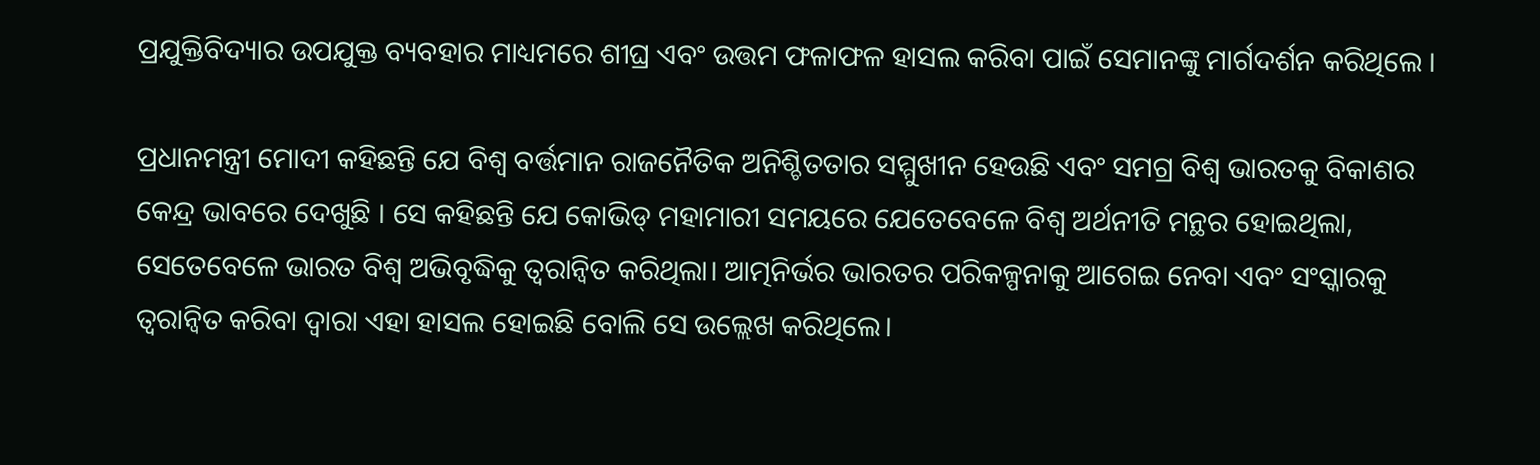ପ୍ରଯୁକ୍ତିବିଦ୍ୟାର ଉପଯୁକ୍ତ ବ୍ୟବହାର ମାଧ୍ୟମରେ ଶୀଘ୍ର ଏବଂ ଉତ୍ତମ ଫଳାଫଳ ହାସଲ କରିବା ପାଇଁ ସେମାନଙ୍କୁ ମାର୍ଗଦର୍ଶନ କରିଥିଲେ ।

ପ୍ରଧାନମନ୍ତ୍ରୀ ମୋଦୀ କହିଛନ୍ତି ଯେ ବିଶ୍ୱ ବର୍ତ୍ତମାନ ରାଜନୈତିକ ଅନିଶ୍ଚିତତାର ସମ୍ମୁଖୀନ ହେଉଛି ଏବଂ ସମଗ୍ର ବିଶ୍ୱ ଭାରତକୁ ବିକାଶର କେନ୍ଦ୍ର ଭାବରେ ଦେଖୁଛି । ସେ କହିଛନ୍ତି ଯେ କୋଭିଡ୍ ମହାମାରୀ ସମୟରେ ଯେତେବେଳେ ବିଶ୍ୱ ଅର୍ଥନୀତି ମନ୍ଥର ହୋଇଥିଲା, ସେତେବେଳେ ଭାରତ ବିଶ୍ୱ ଅଭିବୃଦ୍ଧିକୁ ତ୍ୱରାନ୍ୱିତ କରିଥିଲା। ଆତ୍ମନିର୍ଭର ଭାରତର ପରିକଳ୍ପନାକୁ ଆଗେଇ ନେବା ଏବଂ ସଂସ୍କାରକୁ ତ୍ୱରାନ୍ୱିତ କରିବା ଦ୍ୱାରା ଏହା ହାସଲ ହୋଇଛି ବୋଲି ସେ ଉଲ୍ଲେଖ କରିଥିଲେ।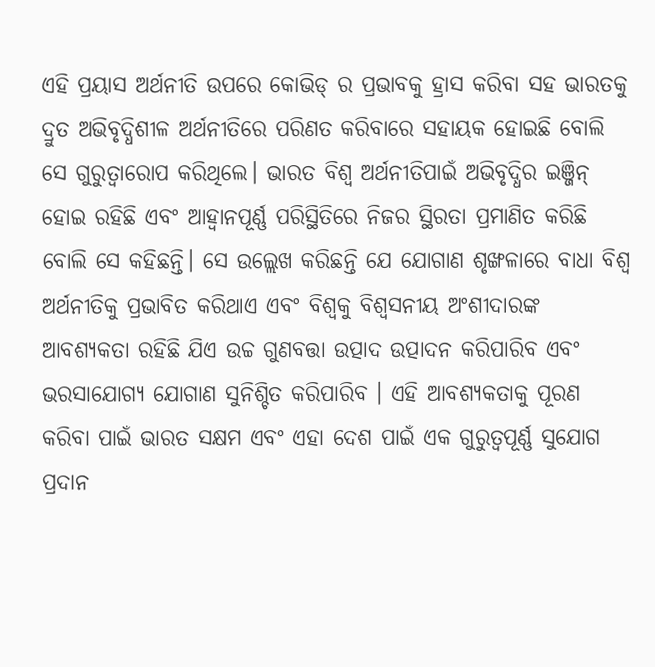ଏହି ପ୍ରୟାସ ଅର୍ଥନୀତି ଉପରେ କୋଭିଡ୍ ର ପ୍ରଭାବକୁ ହ୍ରାସ କରିବା ସହ ଭାରତକୁ ଦ୍ରୁତ ଅଭିବୃଦ୍ଧିଶୀଳ ଅର୍ଥନୀତିରେ ପରିଣତ କରିବାରେ ସହାୟକ ହୋଇଛି ବୋଲି ସେ ଗୁରୁତ୍ୱାରୋପ କରିଥିଲେ। ଭାରତ ବିଶ୍ୱ ଅର୍ଥନୀତିପାଇଁ ଅଭିବୃଦ୍ଧିର ଇଞ୍ଜିନ୍ ହୋଇ ରହିଛି ଏବଂ ଆହ୍ୱାନପୂର୍ଣ୍ଣ ପରିସ୍ଥିତିରେ ନିଜର ସ୍ଥିରତା ପ୍ରମାଣିତ କରିଛି ବୋଲି ସେ କହିଛନ୍ତି। ସେ ଉଲ୍ଲେଖ କରିଛନ୍ତି ଯେ ଯୋଗାଣ ଶୃଙ୍ଖଳାରେ ବାଧା ବିଶ୍ଵ ଅର୍ଥନୀତିକୁ ପ୍ରଭାବିତ କରିଥାଏ ଏବଂ ବିଶ୍ୱକୁ ବିଶ୍ୱସନୀୟ ଅଂଶୀଦାରଙ୍କ ଆବଶ୍ୟକତା ରହିଛି ଯିଏ ଉଚ୍ଚ ଗୁଣବତ୍ତା ଉତ୍ପାଦ ଉତ୍ପାଦନ କରିପାରିବ ଏବଂ ଭରସାଯୋଗ୍ୟ ଯୋଗାଣ ସୁନିଶ୍ଚିତ କରିପାରିବ । ଏହି ଆବଶ୍ୟକତାକୁ ପୂରଣ କରିବା ପାଇଁ ଭାରତ ସକ୍ଷମ ଏବଂ ଏହା ଦେଶ ପାଇଁ ଏକ ଗୁରୁତ୍ୱପୂର୍ଣ୍ଣ ସୁଯୋଗ ପ୍ରଦାନ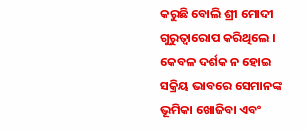କରୁଛି ବୋଲି ଶ୍ରୀ ମୋଦୀ ଗୁରୁତ୍ୱାରୋପ କରିଥିଲେ । କେବଳ ଦର୍ଶକ ନ ହୋଇ ସକ୍ରିୟ ଭାବରେ ସେମାନଙ୍କ ଭୂମିକା ଖୋଜିବା ଏବଂ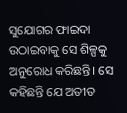ସୁଯୋଗର ଫାଇଦା ଉଠାଇବାକୁ ସେ ଶିଳ୍ପକୁ ଅନୁରୋଧ କରିଛନ୍ତି। ସେ କହିଛନ୍ତି ଯେ ଅତୀତ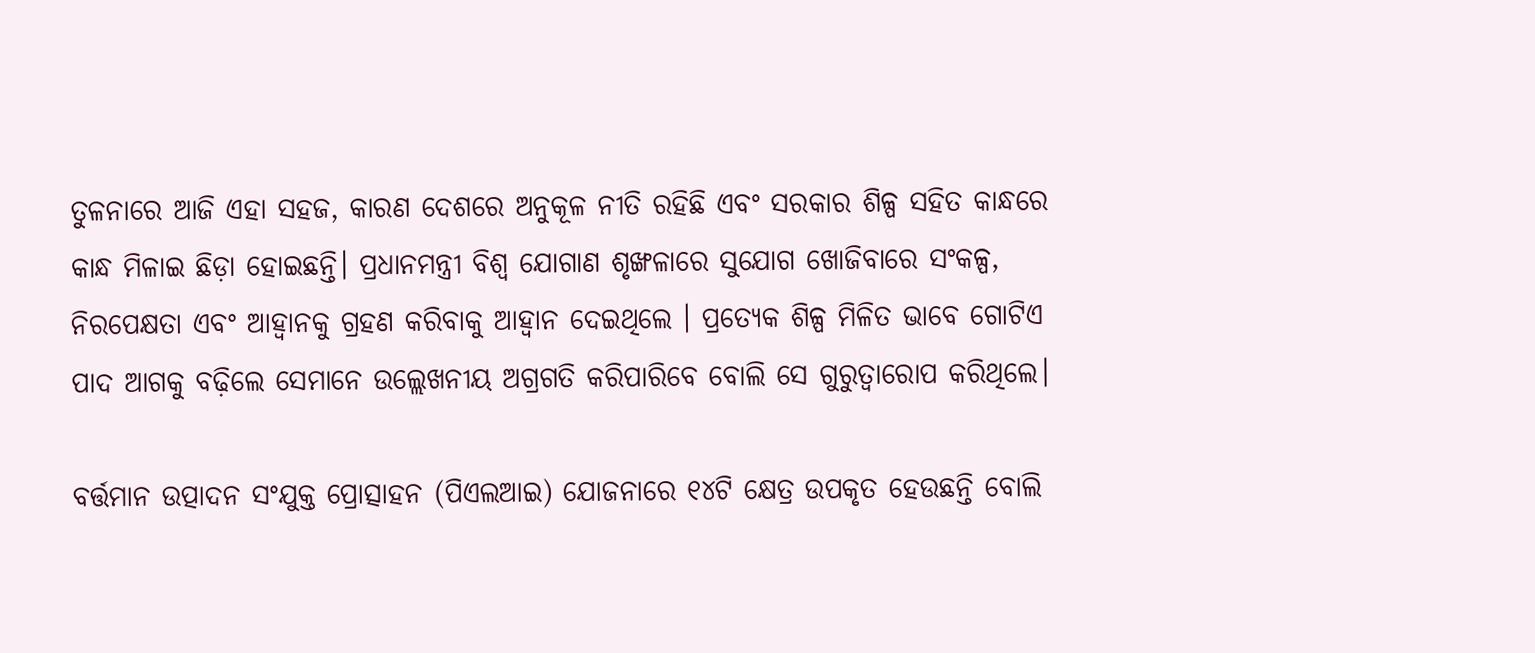ତୁଳନାରେ ଆଜି ଏହା ସହଜ, କାରଣ ଦେଶରେ ଅନୁକୂଳ ନୀତି ରହିଛି ଏବଂ ସରକାର ଶିଳ୍ପ ସହିତ କାନ୍ଧରେ କାନ୍ଧ ମିଳାଇ ଛିଡ଼ା ହୋଇଛନ୍ତି। ପ୍ରଧାନମନ୍ତ୍ରୀ ବିଶ୍ୱ ଯୋଗାଣ ଶୃଙ୍ଖଳାରେ ସୁଯୋଗ ଖୋଜିବାରେ ସଂକଳ୍ପ, ନିରପେକ୍ଷତା ଏବଂ ଆହ୍ୱାନକୁ ଗ୍ରହଣ କରିବାକୁ ଆହ୍ୱାନ ଦେଇଥିଲେ । ପ୍ରତ୍ୟେକ ଶିଳ୍ପ ମିଳିତ ଭାବେ ଗୋଟିଏ ପାଦ ଆଗକୁ ବଢ଼ିଲେ ସେମାନେ ଉଲ୍ଲେଖନୀୟ ଅଗ୍ରଗତି କରିପାରିବେ ବୋଲି ସେ ଗୁରୁତ୍ୱାରୋପ କରିଥିଲେ।

ବର୍ତ୍ତମାନ ଉତ୍ପାଦନ ସଂଯୁକ୍ତ ପ୍ରୋତ୍ସାହନ (ପିଏଲଆଇ) ଯୋଜନାରେ ୧୪ଟି କ୍ଷେତ୍ର ଉପକୃତ ହେଉଛନ୍ତି ବୋଲି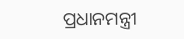ପ୍ରଧାନମନ୍ତ୍ରୀ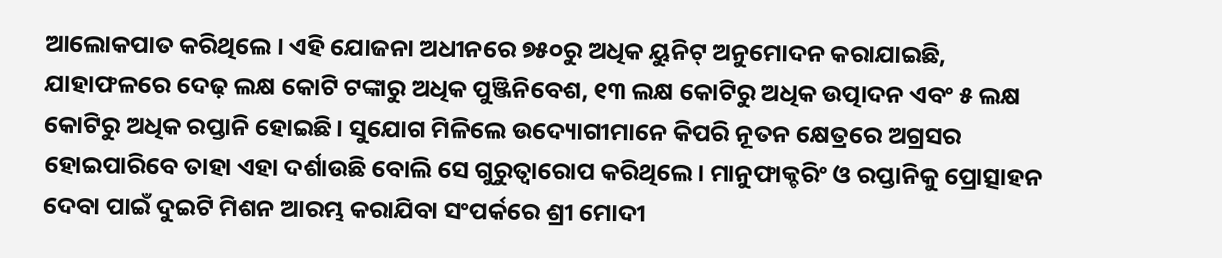ଆଲୋକପାତ କରିଥିଲେ । ଏହି ଯୋଜନା ଅଧୀନରେ ୭୫୦ରୁ ଅଧିକ ୟୁନିଟ୍ ଅନୁମୋଦନ କରାଯାଇଛି, ଯାହାଫଳରେ ଦେଢ଼ ଲକ୍ଷ କୋଟି ଟଙ୍କାରୁ ଅଧିକ ପୁଞ୍ଜିନିବେଶ, ୧୩ ଲକ୍ଷ କୋଟିରୁ ଅଧିକ ଉତ୍ପାଦନ ଏବଂ ୫ ଲକ୍ଷ କୋଟିରୁ ଅଧିକ ରପ୍ତାନି ହୋଇଛି। ସୁଯୋଗ ମିଳିଲେ ଉଦ୍ୟୋଗୀମାନେ କିପରି ନୂତନ କ୍ଷେତ୍ରରେ ଅଗ୍ରସର ହୋଇପାରିବେ ତାହା ଏହା ଦର୍ଶାଉଛି ବୋଲି ସେ ଗୁରୁତ୍ୱାରୋପ କରିଥିଲେ। ମାନୁଫାକ୍ଚରିଂ ଓ ରପ୍ତାନିକୁ ପ୍ରୋତ୍ସାହନ ଦେବା ପାଇଁ ଦୁଇଟି ମିଶନ ଆରମ୍ଭ କରାଯିବା ସଂପର୍କରେ ଶ୍ରୀ ମୋଦୀ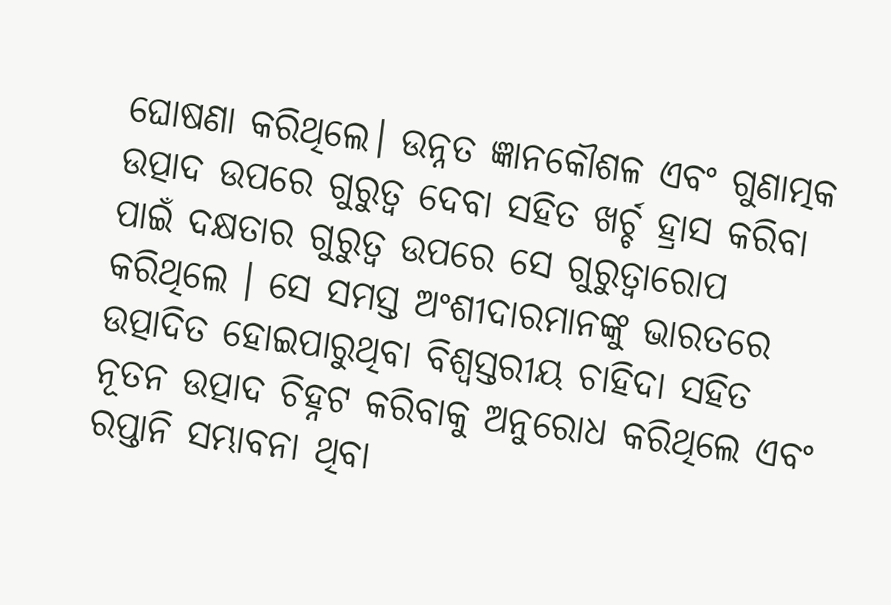ଘୋଷଣା କରିଥିଲେ। ଉନ୍ନତ ଜ୍ଞାନକୌଶଳ ଏବଂ ଗୁଣାତ୍ମକ ଉତ୍ପାଦ ଉପରେ ଗୁରୁତ୍ୱ ଦେବା ସହିତ ଖର୍ଚ୍ଚ ହ୍ରାସ କରିବା ପାଇଁ ଦକ୍ଷତାର ଗୁରୁତ୍ୱ ଉପରେ ସେ ଗୁରୁତ୍ୱାରୋପ କରିଥିଲେ । ସେ ସମସ୍ତ ଅଂଶୀଦାରମାନଙ୍କୁ ଭାରତରେ ଉତ୍ପାଦିତ ହୋଇପାରୁଥିବା ବିଶ୍ୱସ୍ତରୀୟ ଚାହିଦା ସହିତ ନୂତନ ଉତ୍ପାଦ ଚିହ୍ନଟ କରିବାକୁ ଅନୁରୋଧ କରିଥିଲେ ଏବଂ ରପ୍ତାନି ସମ୍ଭାବନା ଥିବା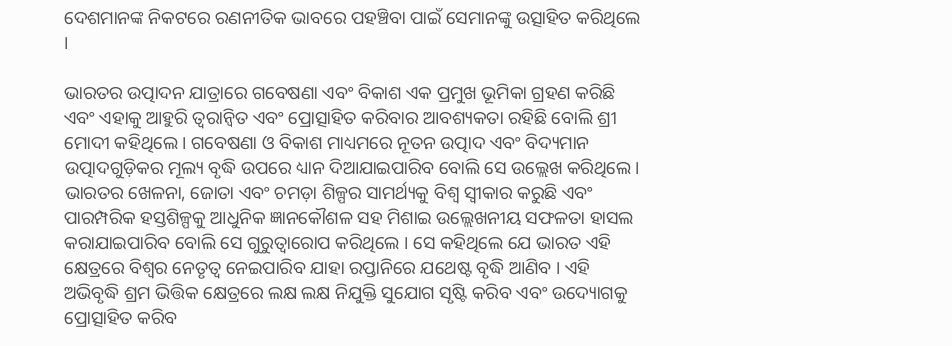ଦେଶମାନଙ୍କ ନିକଟରେ ରଣନୀତିକ ଭାବରେ ପହଞ୍ଚିବା ପାଇଁ ସେମାନଙ୍କୁ ଉତ୍ସାହିତ କରିଥିଲେ ।

ଭାରତର ଉତ୍ପାଦନ ଯାତ୍ରାରେ ଗବେଷଣା ଏବଂ ବିକାଶ ଏକ ପ୍ରମୁଖ ଭୂମିକା ଗ୍ରହଣ କରିଛି ଏବଂ ଏହାକୁ ଆହୁରି ତ୍ୱରାନ୍ୱିତ ଏବଂ ପ୍ରୋତ୍ସାହିତ କରିବାର ଆବଶ୍ୟକତା ରହିଛି ବୋଲି ଶ୍ରୀ ମୋଦୀ କହିଥିଲେ। ଗବେଷଣା ଓ ବିକାଶ ମାଧ୍ୟମରେ ନୂତନ ଉତ୍ପାଦ ଏବଂ ବିଦ୍ୟମାନ ଉତ୍ପାଦଗୁଡ଼ିକର ମୂଲ୍ୟ ବୃଦ୍ଧି ଉପରେ ଧ୍ୟାନ ଦିଆଯାଇପାରିବ ବୋଲି ସେ ଉଲ୍ଲେଖ କରିଥିଲେ। ଭାରତର ଖେଳନା, ଜୋତା ଏବଂ ଚମଡ଼ା ଶିଳ୍ପର ସାମର୍ଥ୍ୟକୁ ବିଶ୍ୱ ସ୍ୱୀକାର କରୁଛି ଏବଂ ପାରମ୍ପରିକ ହସ୍ତଶିଳ୍ପକୁ ଆଧୁନିକ ଜ୍ଞାନକୌଶଳ ସହ ମିଶାଇ ଉଲ୍ଲେଖନୀୟ ସଫଳତା ହାସଲ କରାଯାଇପାରିବ ବୋଲି ସେ ଗୁରୁତ୍ୱାରୋପ କରିଥିଲେ । ସେ କହିଥିଲେ ଯେ ଭାରତ ଏହି କ୍ଷେତ୍ରରେ ବିଶ୍ୱର ନେତୃତ୍ୱ ନେଇପାରିବ ଯାହା ରପ୍ତାନିରେ ଯଥେଷ୍ଟ ବୃଦ୍ଧି ଆଣିବ । ଏହି ଅଭିବୃଦ୍ଧି ଶ୍ରମ ଭିତ୍ତିକ କ୍ଷେତ୍ରରେ ଲକ୍ଷ ଲକ୍ଷ ନିଯୁକ୍ତି ସୁଯୋଗ ସୃଷ୍ଟି କରିବ ଏବଂ ଉଦ୍ୟୋଗକୁ ପ୍ରୋତ୍ସାହିତ କରିବ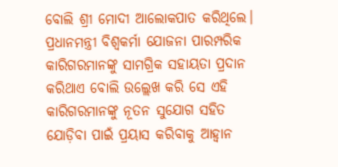ବୋଲି ଶ୍ରୀ ମୋଦୀ ଆଲୋକପାତ କରିଥିଲେ। ପ୍ରଧାନମନ୍ତ୍ରୀ ବିଶ୍ୱକର୍ମା ଯୋଜନା ପାରମ୍ପରିକ କାରିଗରମାନଙ୍କୁ ସାମଗ୍ରିକ ସହାୟତା ପ୍ରଦାନ କରିଥାଏ ବୋଲି ଉଲ୍ଲେଖ କରି ସେ ଏହି କାରିଗରମାନଙ୍କୁ ନୂତନ ସୁଯୋଗ ସହିତ ଯୋଡ଼ିବା ପାଇଁ ପ୍ରୟାସ କରିବାକୁ ଆହ୍ୱାନ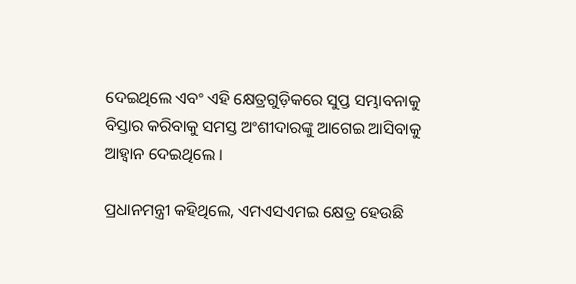ଦେଇଥିଲେ ଏବଂ ଏହି କ୍ଷେତ୍ରଗୁଡ଼ିକରେ ସୁପ୍ତ ସମ୍ଭାବନାକୁ ବିସ୍ତାର କରିବାକୁ ସମସ୍ତ ଅଂଶୀଦାରଙ୍କୁ ଆଗେଇ ଆସିବାକୁ ଆହ୍ୱାନ ଦେଇଥିଲେ ।

ପ୍ରଧାନମନ୍ତ୍ରୀ କହିଥିଲେ, ଏମଏସଏମଇ କ୍ଷେତ୍ର ହେଉଛି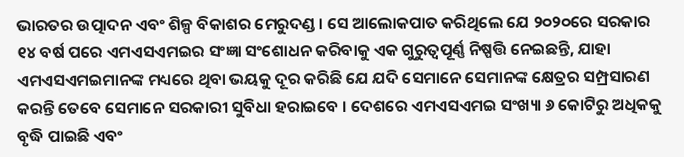ଭାରତର ଉତ୍ପାଦନ ଏବଂ ଶିଳ୍ପ ବିକାଶର ମେରୁଦଣ୍ଡ । ସେ ଆଲୋକପାତ କରିଥିଲେ ଯେ ୨୦୨୦ରେ ସରକାର ୧୪ ବର୍ଷ ପରେ ଏମଏସଏମଇର ସଂଜ୍ଞା ସଂଶୋଧନ କରିବାକୁ ଏକ ଗୁରୁତ୍ୱପୂର୍ଣ୍ଣ ନିଷ୍ପତ୍ତି ନେଇଛନ୍ତି, ଯାହା ଏମଏସଏମଇମାନଙ୍କ ମଧ୍ୟରେ ଥିବା ଭୟକୁ ଦୂର କରିଛି ଯେ ଯଦି ସେମାନେ ସେମାନଙ୍କ କ୍ଷେତ୍ରର ସମ୍ପ୍ରସାରଣ କରନ୍ତି ତେବେ ସେମାନେ ସରକାରୀ ସୁବିଧା ହରାଇବେ । ଦେଶରେ ଏମଏସଏମଇ ସଂଖ୍ୟା ୬ କୋଟିରୁ ଅଧିକକୁ ବୃଦ୍ଧି ପାଇଛି ଏବଂ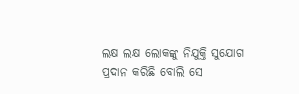ଲକ୍ଷ ଲକ୍ଷ ଲୋକଙ୍କୁ ନିଯୁକ୍ତି ସୁଯୋଗ ପ୍ରଦାନ କରିଛି ବୋଲି ସେ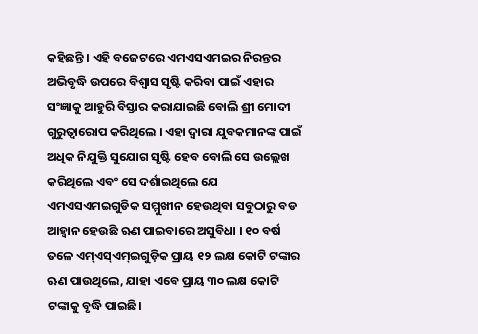କହିଛନ୍ତି । ଏହି ବଜେଟରେ ଏମଏସଏମଇର ନିରନ୍ତର ଅଭିବୃଦ୍ଧି ଉପରେ ବିଶ୍ୱାସ ସୃଷ୍ଟି କରିବା ପାଇଁ ଏହାର ସଂଜ୍ଞାକୁ ଆହୁରି ବିସ୍ତାର କରାଯାଇଛି ବୋଲି ଶ୍ରୀ ମୋଦୀ ଗୁରୁତ୍ୱାରୋପ କରିଥିଲେ । ଏହା ଦ୍ୱାରା ଯୁବକମାନଙ୍କ ପାଇଁ ଅଧିକ ନିଯୁକ୍ତି ସୁଯୋଗ ସୃଷ୍ଟି ହେବ ବୋଲି ସେ ଉଲ୍ଲେଖ କରିଥିଲେ ଏବଂ ସେ ଦର୍ଶାଇଥିଲେ ଯେ ଏମଏସଏମଇଗୁଡିକ ସମ୍ମୁଖୀନ ହେଉଥିବା ସବୁଠାରୁ ବଡ ଆହ୍ୱାନ ହେଉଛି ଋଣ ପାଇବାରେ ଅସୁବିଧା । ୧୦ ବର୍ଷ ତଳେ ଏମ୍ଏସ୍ଏମ୍ଇଗୁଡ଼ିକ ପ୍ରାୟ ୧୨ ଲକ୍ଷ କୋଟି ଟଙ୍କାର ଋଣ ପାଉଥିଲେ, ଯାହା ଏବେ ପ୍ରାୟ ୩୦ ଲକ୍ଷ କୋଟି ଟଙ୍କାକୁ ବୃଦ୍ଧି ପାଇଛି।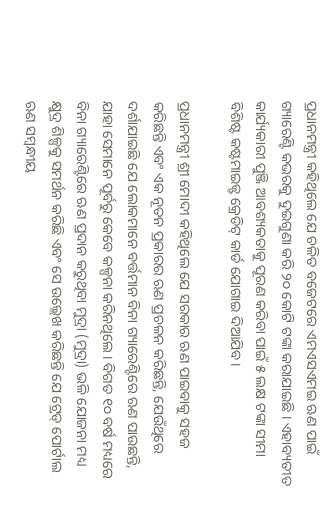ପ୍ରଧାନମନ୍ତ୍ରୀ କହିଥିଲେ ଯେ ଚଳିତ ବଜେଟରେ ଏମଏସଏମଇ ଋଣ ପାଇଁ ଗ୍ୟାରେଣ୍ଟି କଭରକୁ ଦୁଇଗୁଣା କରି ୨୦ କୋଟି ଟଙ୍କା କରାଯାଇଛି । ଏହାବ୍ୟତୀତ କାର୍ଯ୍ୟକାରୀ ପୁଞ୍ଜି ଆବଶ୍ୟକତାକୁ ପୂରଣ କରିବା ପାଇଁ ୫ ଲକ୍ଷ ଟଙ୍କା ସୀମା ବିଶିଷ୍ଟ କଷ୍ଟମାଇଜ୍ଡ୍ କ୍ରେଡିଟ୍ କାର୍ଡ ଯୋଗାଇ ଦିଆଯିବ।

ପ୍ରଧାନମନ୍ତ୍ରୀ ଶ୍ରୀ ମୋଦୀ କହିଥିଲେ ଯେ ସରକାର ଋଣ ପାଇବାକୁ ସହଜ କରିଛନ୍ତି ଏବଂ ଏକ ନୂତନ ପ୍ରକାରର ଋଣ ପ୍ରଚଳନ କରିଛନ୍ତି, ଯେଉଁଥିରେ ଦର୍ଶାଯାଇଛି ଯେ ଲୋକମାନେ ବର୍ତ୍ତମାନ ବିନା ଗ୍ୟାରେଣ୍ଟିରେ ଋଣ ପାଉଛନ୍ତି, ଯାହା ସେମାନେ ପୂର୍ବରୁ କେବେ କଳ୍ପନା କରିନଥିଲେ । ବିଗତ ୧୦ ବର୍ଷ ମଧ୍ୟରେ ବିନା ଗ୍ୟାରେଣ୍ଟିରେ ଋଣ ପ୍ରଦାନ କରୁଥିବା ମୁଦ୍ରା (ମୁଦ୍ରା) ଭଳି ଯୋଜନା ମଧ୍ୟ କ୍ଷୁଦ୍ର ଶିଳ୍ପକୁ ସମର୍ଥନ କରିଛି ଏବଂ ସେ ଉଲ୍ଲେଖ କରିଛନ୍ତି ଯେ ଟ୍ରେଡ୍ ପୋର୍ଟାଲ ଋଣ ସମ୍ବନ୍ଧୀୟ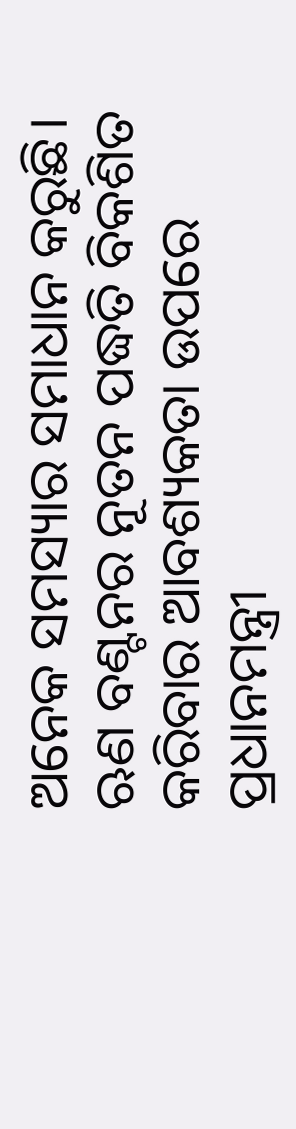ଅନେକ ସମସ୍ୟାର ସମାଧାନ କରୁଛି। ଋଣ ବଣ୍ଟନର ନୂତନ ପଦ୍ଧତି ବିକଶିତ କରିବାର ଆବଶ୍ୟକତା ଉପରେ ପ୍ରଧାନମନ୍ତ୍ରୀ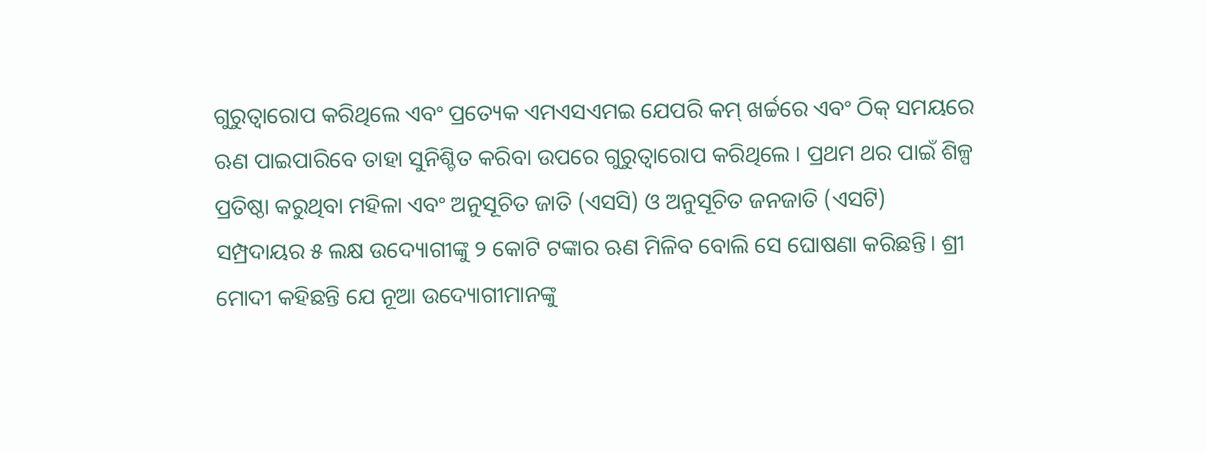ଗୁରୁତ୍ୱାରୋପ କରିଥିଲେ ଏବଂ ପ୍ରତ୍ୟେକ ଏମଏସଏମଇ ଯେପରି କମ୍ ଖର୍ଚ୍ଚରେ ଏବଂ ଠିକ୍ ସମୟରେ ଋଣ ପାଇପାରିବେ ତାହା ସୁନିଶ୍ଚିତ କରିବା ଉପରେ ଗୁରୁତ୍ୱାରୋପ କରିଥିଲେ । ପ୍ରଥମ ଥର ପାଇଁ ଶିଳ୍ପ ପ୍ରତିଷ୍ଠା କରୁଥିବା ମହିଳା ଏବଂ ଅନୁସୂଚିତ ଜାତି (ଏସସି) ଓ ଅନୁସୂଚିତ ଜନଜାତି (ଏସଟି) ସମ୍ପ୍ରଦାୟର ୫ ଲକ୍ଷ ଉଦ୍ୟୋଗୀଙ୍କୁ ୨ କୋଟି ଟଙ୍କାର ଋଣ ମିଳିବ ବୋଲି ସେ ଘୋଷଣା କରିଛନ୍ତି। ଶ୍ରୀ ମୋଦୀ କହିଛନ୍ତି ଯେ ନୂଆ ଉଦ୍ୟୋଗୀମାନଙ୍କୁ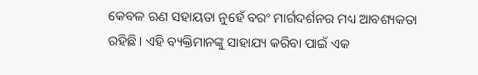କେବଳ ଋଣ ସହାୟତା ନୁହେଁ ବରଂ ମାର୍ଗଦର୍ଶନର ମଧ୍ୟ ଆବଶ୍ୟକତା ରହିଛି। ଏହି ବ୍ୟକ୍ତିମାନଙ୍କୁ ସାହାଯ୍ୟ କରିବା ପାଇଁ ଏକ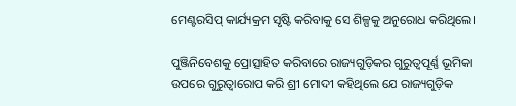ମେଣ୍ଟରସିପ୍ କାର୍ଯ୍ୟକ୍ରମ ସୃଷ୍ଟି କରିବାକୁ ସେ ଶିଳ୍ପକୁ ଅନୁରୋଧ କରିଥିଲେ।

ପୁଞ୍ଜିନିବେଶକୁ ପ୍ରୋତ୍ସାହିତ କରିବାରେ ରାଜ୍ୟଗୁଡ଼ିକର ଗୁରୁତ୍ୱପୂର୍ଣ୍ଣ ଭୂମିକା ଉପରେ ଗୁରୁତ୍ୱାରୋପ କରି ଶ୍ରୀ ମୋଦୀ କହିଥିଲେ ଯେ ରାଜ୍ୟଗୁଡ଼ିକ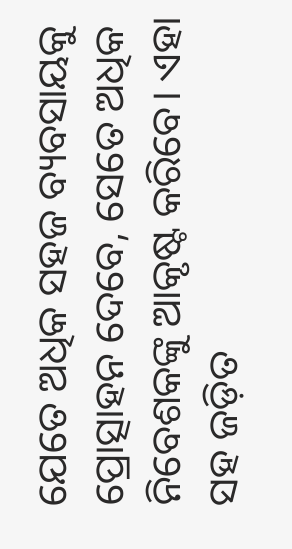ଯେତେ ଅଧିକ ସହଜ ବ୍ୟବସାୟକୁ ପ୍ରୋତ୍ସାହନ ଦେବେ, ସେତେ ଅଧିକ ନିବେଶକଙ୍କୁ ଆକୃଷ୍ଟ କରିବେ। ଏହା ସହ ଜଡ଼ିତ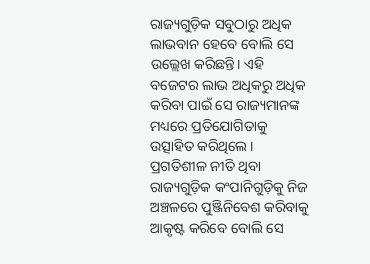ରାଜ୍ୟଗୁଡ଼ିକ ସବୁଠାରୁ ଅଧିକ ଲାଭବାନ ହେବେ ବୋଲି ସେ ଉଲ୍ଲେଖ କରିଛନ୍ତି। ଏହି ବଜେଟର ଲାଭ ଅଧିକରୁ ଅଧିକ କରିବା ପାଇଁ ସେ ରାଜ୍ୟମାନଙ୍କ ମଧ୍ୟରେ ପ୍ରତିଯୋଗିତାକୁ ଉତ୍ସାହିତ କରିଥିଲେ। ପ୍ରଗତିଶୀଳ ନୀତି ଥିବା ରାଜ୍ୟଗୁଡ଼ିକ କଂପାନିଗୁଡ଼ିକୁ ନିଜ ଅଞ୍ଚଳରେ ପୁଞ୍ଜିନିବେଶ କରିବାକୁ ଆକୃଷ୍ଟ କରିବେ ବୋଲି ସେ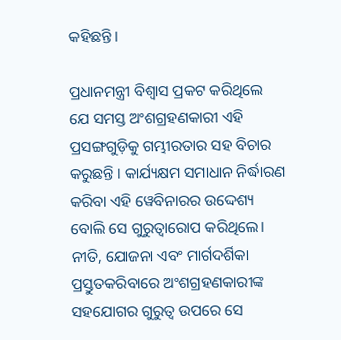କହିଛନ୍ତି।

ପ୍ରଧାନମନ୍ତ୍ରୀ ବିଶ୍ୱାସ ପ୍ରକଟ କରିଥିଲେ ଯେ ସମସ୍ତ ଅଂଶଗ୍ରହଣକାରୀ ଏହି ପ୍ରସଙ୍ଗଗୁଡ଼ିକୁ ଗମ୍ଭୀରତାର ସହ ବିଚାର କରୁଛନ୍ତି । କାର୍ଯ୍ୟକ୍ଷମ ସମାଧାନ ନିର୍ଦ୍ଧାରଣ କରିବା ଏହି ୱେବିନାରର ଉଦ୍ଦେଶ୍ୟ ବୋଲି ସେ ଗୁରୁତ୍ୱାରୋପ କରିଥିଲେ। ନୀତି, ଯୋଜନା ଏବଂ ମାର୍ଗଦର୍ଶିକା ପ୍ରସ୍ତୁତକରିବାରେ ଅଂଶଗ୍ରହଣକାରୀଙ୍କ ସହଯୋଗର ଗୁରୁତ୍ୱ ଉପରେ ସେ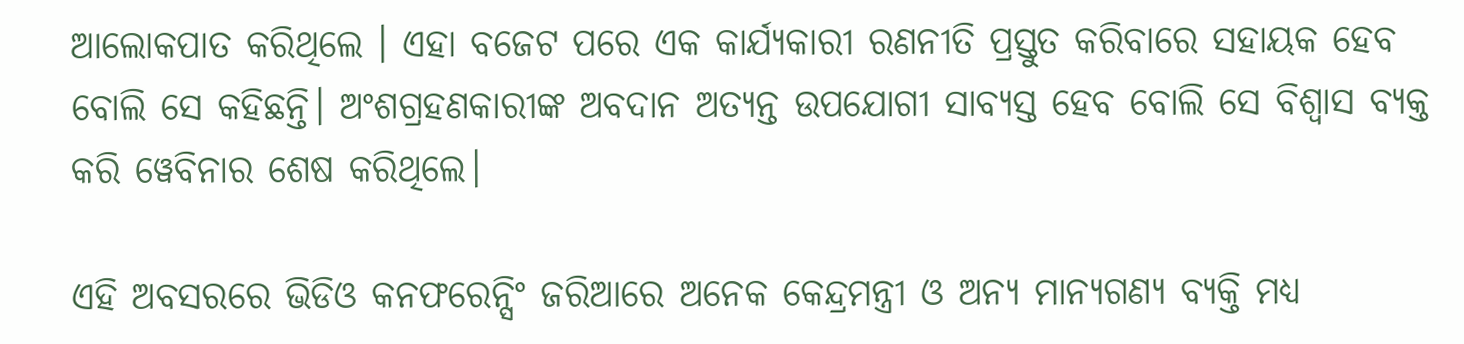ଆଲୋକପାତ କରିଥିଲେ । ଏହା ବଜେଟ ପରେ ଏକ କାର୍ଯ୍ୟକାରୀ ରଣନୀତି ପ୍ରସ୍ତୁତ କରିବାରେ ସହାୟକ ହେବ ବୋଲି ସେ କହିଛନ୍ତି। ଅଂଶଗ୍ରହଣକାରୀଙ୍କ ଅବଦାନ ଅତ୍ୟନ୍ତ ଉପଯୋଗୀ ସାବ୍ୟସ୍ତ ହେବ ବୋଲି ସେ ବିଶ୍ୱାସ ବ୍ୟକ୍ତ କରି ୱେବିନାର ଶେଷ କରିଥିଲେ।

ଏହି ଅବସରରେ ଭିଡିଓ କନଫରେନ୍ସିଂ ଜରିଆରେ ଅନେକ କେନ୍ଦ୍ରମନ୍ତ୍ରୀ ଓ ଅନ୍ୟ ମାନ୍ୟଗଣ୍ୟ ବ୍ୟକ୍ତି ମଧ୍ୟ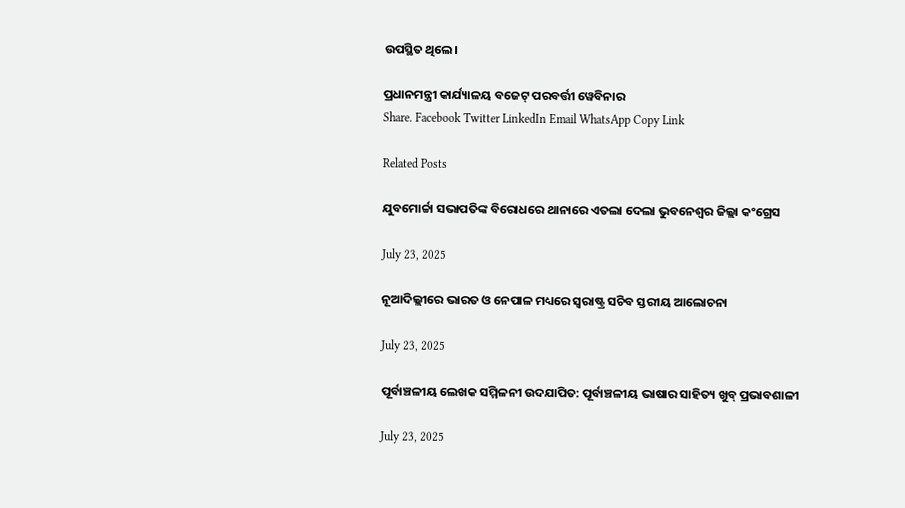ଉପସ୍ଥିତ ଥିଲେ।

ପ୍ରଧାନମନ୍ତ୍ରୀ କାର୍ଯ୍ୟାଳୟ ବଜେଟ୍‍ ପରବର୍ତ୍ତୀ ୱେବିନାର
Share. Facebook Twitter LinkedIn Email WhatsApp Copy Link

Related Posts

ଯୁବମୋର୍ଚ୍ଚା ସଭାପତିଙ୍କ ବିରୋଧରେ ଥାନାରେ ଏତଲା ଦେଲା ଭୁବନେଶ୍ବର ଜିଲ୍ଲା କଂଗ୍ରେସ

July 23, 2025

ନୂଆଦିଲ୍ଲୀରେ ଭାରତ ଓ ନେପାଳ ମଧ୍ୟରେ ସ୍ୱରାଷ୍ଟ୍ର ସଚିବ ସ୍ତରୀୟ ଆଲୋଚନା

July 23, 2025

ପୂର୍ବାଞ୍ଚଳୀୟ ଲେଖକ ସମ୍ମିଳନୀ ଉଦଯାପିତ: ପୂର୍ବାଞ୍ଚଳୀୟ ଭାଷାର ସାହିତ୍ୟ ଖୁବ୍ ପ୍ରଭାବଶାଳୀ

July 23, 2025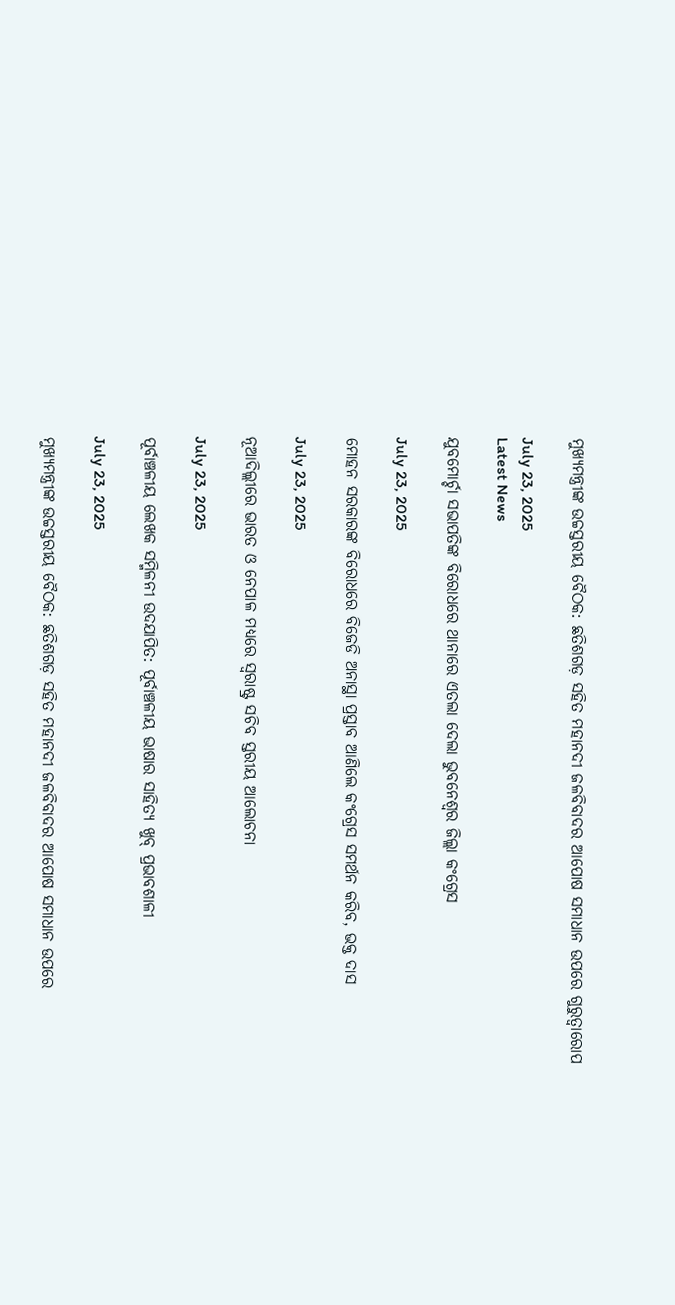ମୁଖ୍ୟମନ୍ତ୍ରୀଙ୍କ ଉଚ୍ଚସ୍ତରୀୟ ବୈଠକ: ଛତିଶଗଡ଼ ସହିତ ମହାନଦୀ ଜଳବିବାଦର ଆପୋଷ ସମାଧାନ ଉପରେ ଗୁରୁତ୍ୱାରୋପ

July 23, 2025
Latest News

ଯୁବମୋର୍ଚ୍ଚା ସଭାପତିଙ୍କ ବିରୋଧରେ ଥାନାରେ ଏତଲା ଦେଲା ଭୁବନେଶ୍ବର ଜିଲ୍ଲା କଂଗ୍ରେସ

July 23, 2025

ମୋହନ ସରକାରଙ୍କ ବିରୋଧରେ ବିଜେଡି ଅନାସ୍ଥା ପ୍ରସ୍ତାବ ଆଣିଲେ କଂଗ୍ରେସ ସମର୍ଥନ କରିବ, ଭକ୍ତ ଦାସ

July 23, 2025

ନୂଆଦିଲ୍ଲୀରେ ଭାରତ ଓ ନେପାଳ ମଧ୍ୟରେ ସ୍ୱରାଷ୍ଟ୍ର ସଚିବ ସ୍ତରୀୟ ଆଲୋଚନା

July 23, 2025

ପୂର୍ବାଞ୍ଚଳୀୟ ଲେଖକ ସମ୍ମିଳନୀ ଉଦଯାପିତ: ପୂର୍ବାଞ୍ଚଳୀୟ ଭାଷାର ସାହିତ୍ୟ ଖୁବ୍ ପ୍ରଭାବଶାଳୀ

July 23, 2025

ମୁଖ୍ୟମନ୍ତ୍ରୀଙ୍କ ଉଚ୍ଚସ୍ତରୀୟ ବୈଠକ: ଛତିଶଗଡ଼ ସହିତ ମହାନଦୀ ଜଳବିବାଦର ଆପୋଷ ସମାଧାନ ଉପରେ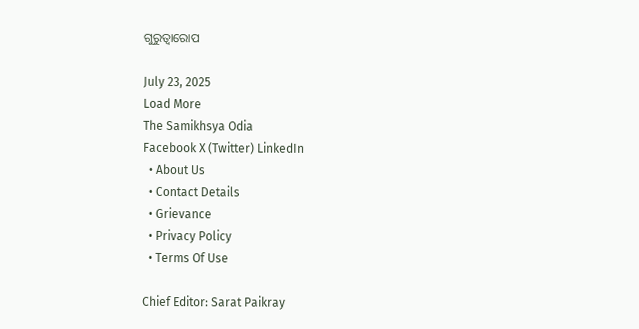ଗୁରୁତ୍ୱାରୋପ

July 23, 2025
Load More
The Samikhsya Odia
Facebook X (Twitter) LinkedIn
  • About Us
  • Contact Details
  • Grievance
  • Privacy Policy
  • Terms Of Use

Chief Editor: Sarat Paikray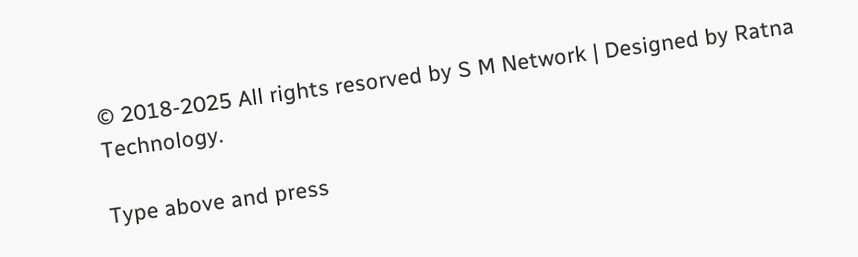© 2018-2025 All rights resorved by S M Network | Designed by Ratna Technology.

Type above and press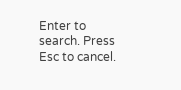Enter to search. Press Esc to cancel.